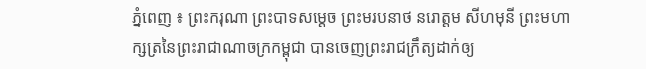ភ្នំពេញ ៖ ព្រះករុណា ព្រះបាទសម្ដេច ព្រះមរបនាថ នរោត្តម សីហមុនី ព្រះមហាក្សត្រនៃព្រះរាជាណាចក្រកម្ពុជា បានចេញព្រះរាជក្រឹត្យដាក់ឲ្យ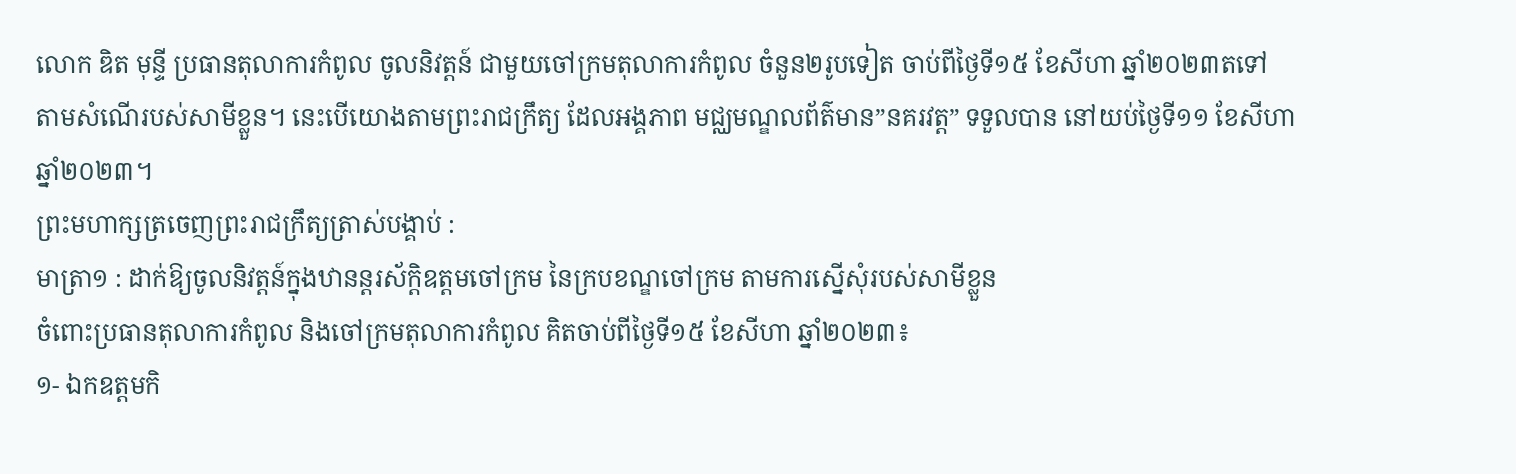លោក ឌិត មុន្ទី ប្រធានតុលាការកំពូល ចូលនិវត្តន៍ ជាមួយចៅក្រមតុលាការកំពូល ចំនួន២រូបទៀត ចាប់ពីថ្ងៃទី១៥ ខែសីហា ឆ្នាំ២០២៣តទៅ តាមសំណើរបស់សាមីខ្លួន។ នេះបើយោងតាមព្រះរាជក្រឹត្យ ដែលអង្គភាព មជ្ឈមណ្ឌលព័ត៌មាន”នគរវត្ត” ទទួលបាន នៅយប់ថ្ងៃទី១១ ខែសីហា ឆ្នាំ២០២៣។
ព្រះមហាក្សត្រចេញព្រះរាជក្រឹត្យត្រាស់បង្គាប់ :
មាត្រា១ : ដាក់ឱ្យចូលនិវត្តន៍ក្នុងឋានន្តរស័ក្តិឧត្តមចៅក្រម នៃក្របខណ្ឌចៅក្រម តាមការស្នើសុំរបស់សាមីខ្លួន
ចំពោះប្រធានតុលាការកំពូល និងចៅក្រមតុលាការកំពូល គិតចាប់ពីថ្ងៃទី១៥ ខែសីហា ឆ្នាំ២០២៣៖
១- ឯកឧត្តមកិ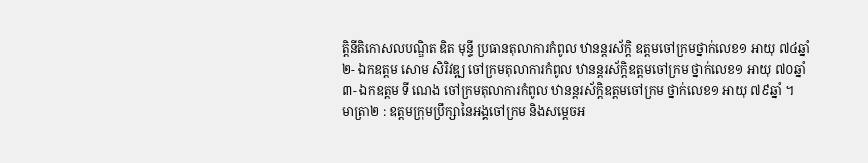ត្តិនីតិកោសលបណ្ឌិត ឌិត មុន្ទី ប្រធានតុលាការកំពូល ឋានន្តរស័ក្ដិ ឧត្តមចៅក្រមថ្នាក់លេខ១ អាយុ ៧៤ឆ្នាំ
២- ឯកឧត្តម សោម សិរិវឌ្ឍ ចៅក្រមតុលាការកំពូល ឋានន្តរស័ក្តិឧត្តមចៅក្រម ថ្នាក់លេខ១ អាយុ ៧០ឆ្នាំ
៣- ឯកឧត្តម ទី ណេង ចៅក្រមតុលាការកំពូល ឋានន្តរស័ក្តិឧត្តមចៅក្រម ថ្នាក់លេខ១ អាយុ ៧៩ឆ្នាំ ។
មាត្រា២ : ឧត្ដមក្រុមប្រឹក្សានៃអង្គចៅក្រម និងសម្ដេចអ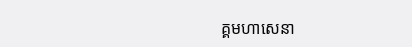គ្គមហាសេនា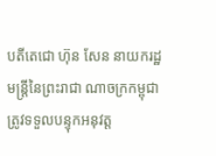បតីតេជោ ហ៊ុន សែន នាយករដ្ឋមន្ត្រីនៃព្រះរាជា ណាចក្រកម្ពុជា ត្រូវទទួលបន្ទុកអនុវត្ត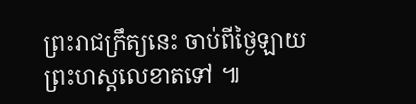ព្រះរាជក្រឹត្យនេះ ចាប់ពីថ្ងៃឡាយព្រះហស្តលេខាតទៅ ៕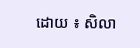ដោយ ៖ សិលា